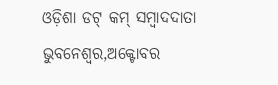ଓଡ଼ିଶା ଡଟ୍ କମ୍ ସମ୍ବାଦଦାତା
ଭୁବନେଶ୍ୱର,ଅକ୍ଟୋବର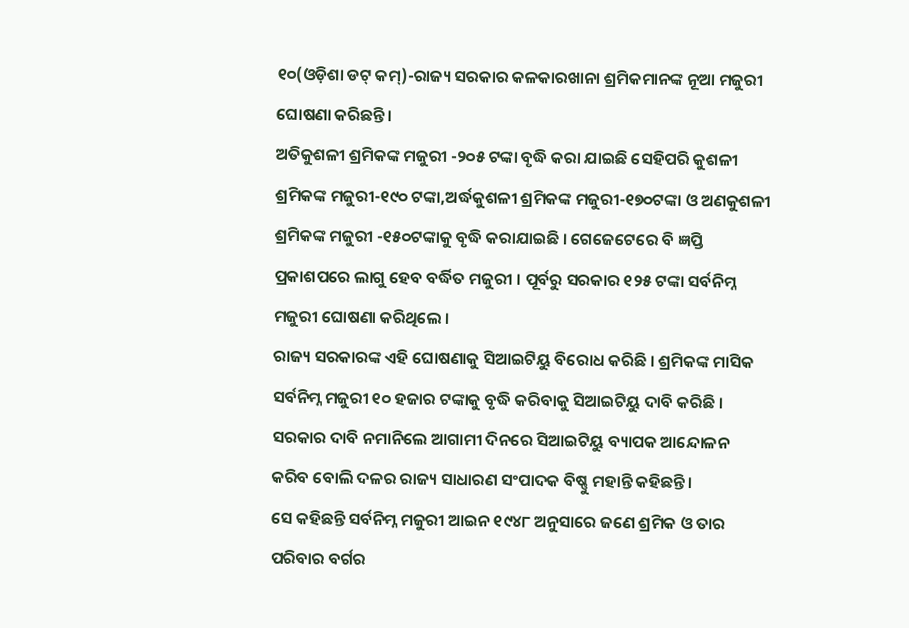୧୦(ଓଡ଼ିଶା ଡଟ୍ କମ୍)-ରାଜ୍ୟ ସରକାର କଳକାରଖାନା ଶ୍ରମିକମାନଙ୍କ ନୂଆ ମଜୁରୀ ଘୋଷଣା କରିଛନ୍ତି ।
ଅତିକୁଶଳୀ ଶ୍ରମିକଙ୍କ ମଜୁରୀ -୨୦୫ ଟଙ୍କା ବୃଦ୍ଧି କରା ଯାଇଛି ସେହିପରି କୁଶଳୀ ଶ୍ରମିକଙ୍କ ମଜୁରୀ-୧୯୦ ଟଙ୍କା,ଅର୍ଦ୍ଧକୁଶଳୀ ଶ୍ରମିକଙ୍କ ମଜୁରୀ-୧୭୦ଟଙ୍କା ଓ ଅଣକୁଶଳୀ ଶ୍ରମିକଙ୍କ ମଜୁରୀ -୧୫୦ଟଙ୍କାକୁ ବୃଦ୍ଧି କରାଯାଇଛି । ଗେଜେଟେରେ ବି ଜ୍ଞପ୍ତି ପ୍ରକାଶପରେ ଲାଗୁ ହେବ ବର୍ଦ୍ଧିତ ମଜୁରୀ । ପୂର୍ବରୁ ସରକାର ୧୨୫ ଟଙ୍କା ସର୍ବନିମ୍ନ ମଜୁରୀ ଘୋଷଣା କରିଥିଲେ ।
ରାଜ୍ୟ ସରକାରଙ୍କ ଏହି ଘୋଷଣାକୁ ସିଆଇଟିୟୁ ବିରୋଧ କରିଛି । ଶ୍ରମିକଙ୍କ ମାସିକ ସର୍ବନିମ୍ନ ମଜୁରୀ ୧୦ ହଜାର ଟଙ୍କାକୁ ବୃଦ୍ଧି କରିବାକୁ ସିଆଇଟିୟୁ ଦାବି କରିଛି । ସରକାର ଦାବି ନମାନିଲେ ଆଗାମୀ ଦିନରେ ସିଆଇଟିୟୁ ବ୍ୟାପକ ଆନ୍ଦୋଳନ କରିବ ବୋଲି ଦଳର ରାଜ୍ୟ ସାଧାରଣ ସଂପାଦକ ବିଷ୍ଣୁ ମହାନ୍ତି କହିଛନ୍ତି ।
ସେ କହିଛନ୍ତି ସର୍ବନିମ୍ନ ମଜୁରୀ ଆଇନ ୧୯୪୮ ଅନୁସାରେ ଜଣେ ଶ୍ରମିକ ଓ ତାର ପରିବାର ବର୍ଗର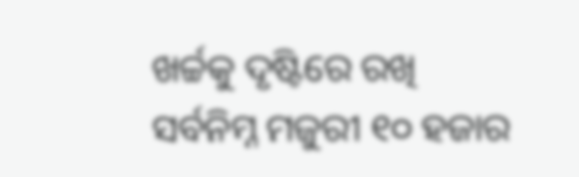ଖର୍ଚ୍ଚକୁ ଦୃଷ୍ଟିରେ ରଖି ସର୍ବନିମ୍ନ ମଜୁରୀ ୧୦ ହଜାର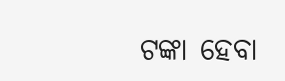ଟଙ୍କା ହେବା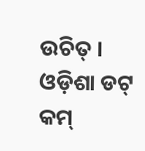ଉଚିତ୍ ।
ଓଡ଼ିଶା ଡଟ୍ କମ୍